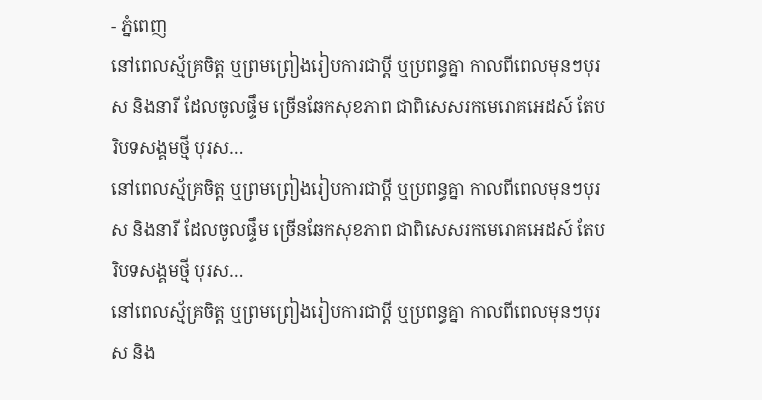- ភ្នំពេញ
នៅពេលស្ម័គ្រចិត្ត ឬព្រមព្រៀងរៀបការជាប្តី ឬប្រពន្ធគ្នា កាលពីពេលមុនៗបុរស និងនារី ដែលចូលផ្ទឹម ច្រើនឆែកសុខភាព ជាពិសេសរកមេរោគអេដស៍ តែបរិបទសង្គមថ្មី បុរស…
នៅពេលស្ម័គ្រចិត្ត ឬព្រមព្រៀងរៀបការជាប្តី ឬប្រពន្ធគ្នា កាលពីពេលមុនៗបុរស និងនារី ដែលចូលផ្ទឹម ច្រើនឆែកសុខភាព ជាពិសេសរកមេរោគអេដស៍ តែបរិបទសង្គមថ្មី បុរស…
នៅពេលស្ម័គ្រចិត្ត ឬព្រមព្រៀងរៀបការជាប្តី ឬប្រពន្ធគ្នា កាលពីពេលមុនៗបុរស និង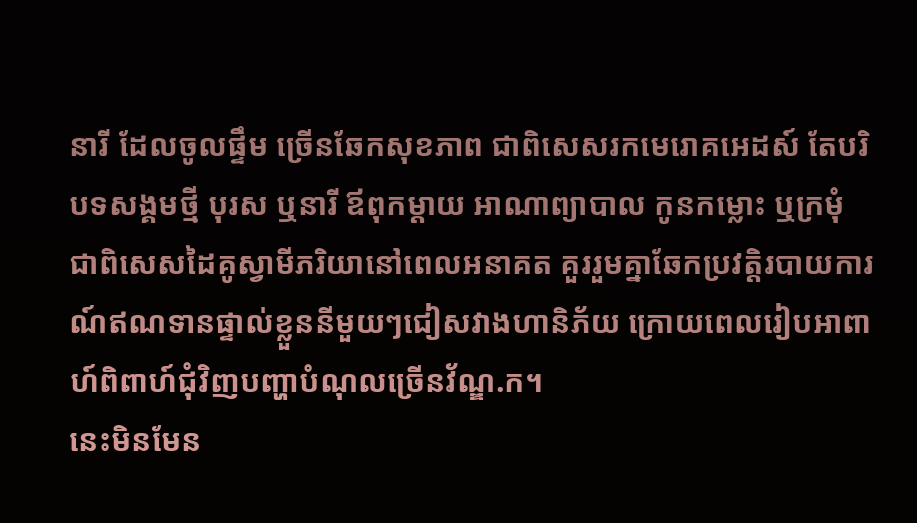នារី ដែលចូលផ្ទឹម ច្រើនឆែកសុខភាព ជាពិសេសរកមេរោគអេដស៍ តែបរិបទសង្គមថ្មី បុរស ឬនារី ឪពុកម្តាយ អាណាព្យាបាល កូនកម្លោះ ឬក្រមុំ ជាពិសេសដៃគូស្វាមីភរិយានៅពេលអនាគត គួររួមគ្នាឆែកប្រវត្តិរបាយការណ៍ឥណទានផ្ទាល់ខ្លួននីមួយៗជៀសវាងហានិភ័យ ក្រោយពេលរៀបអាពាហ៍ពិពាហ៍ជុំវិញបញ្ហាបំណុលច្រើនវ័ណ្ឌ.ក។
នេះមិនមែន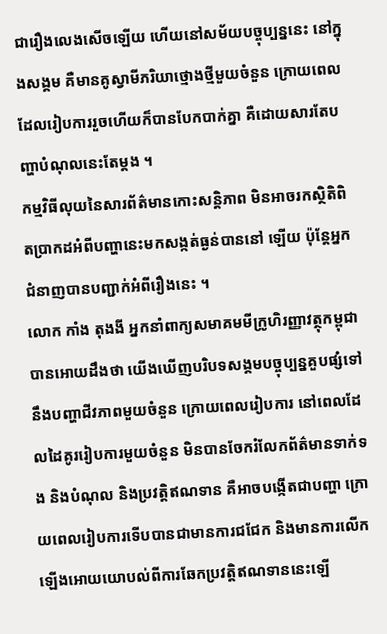ជារឿងលេងសើចឡើយ ហើយនៅសម័យបច្ចុប្បន្ននេះ នៅក្នុងសង្គម គឺមានគូស្វាមីភរិយាថ្មោងថ្មីមួយចំនួន ក្រោយពេលដែលរៀបការរួចហើយក៏បានបែកបាក់គ្នា គឺដោយសារតែបញ្ហាបំណុលនេះតែម្តង ។
កម្មវិធីលុយនៃសារព័ត៌មានកោះសន្តិភាព មិនអាចរកស្ថិតិពិតប្រាកដអំពីបញ្ហានេះមកសង្កត់ធ្ងន់បាននៅ ឡើយ ប៉ុន្តែអ្នកជំនាញបានបញ្ជាក់អំពីរឿងនេះ ។
លោក កាំង តុងងី អ្នកនាំពាក្យសមាគមមីក្រូហិរញ្ញាវត្ថុកម្ពុជា បានអោយដឹងថា យើងឃើញបរិបទសង្គមបច្ចុប្បន្នគួបផ្សំទៅនឹងបញ្ហាជីវភាពមួយចំនួន ក្រោយពេលរៀបការ នៅពេលដែលដៃគូររៀបការមួយចំនួន មិនបានចែករំលែកព័ត៌មានទាក់ទង និងបំណុល និងប្រវត្តិឥណទាន គឺអាចបង្កើតជាបញ្ហា ក្រោយពេលរៀបការទើបបានជាមានការជជែក និងមានការលើកឡើងអោយយោបល់ពីការឆែកប្រវត្តិឥណទាននេះឡើ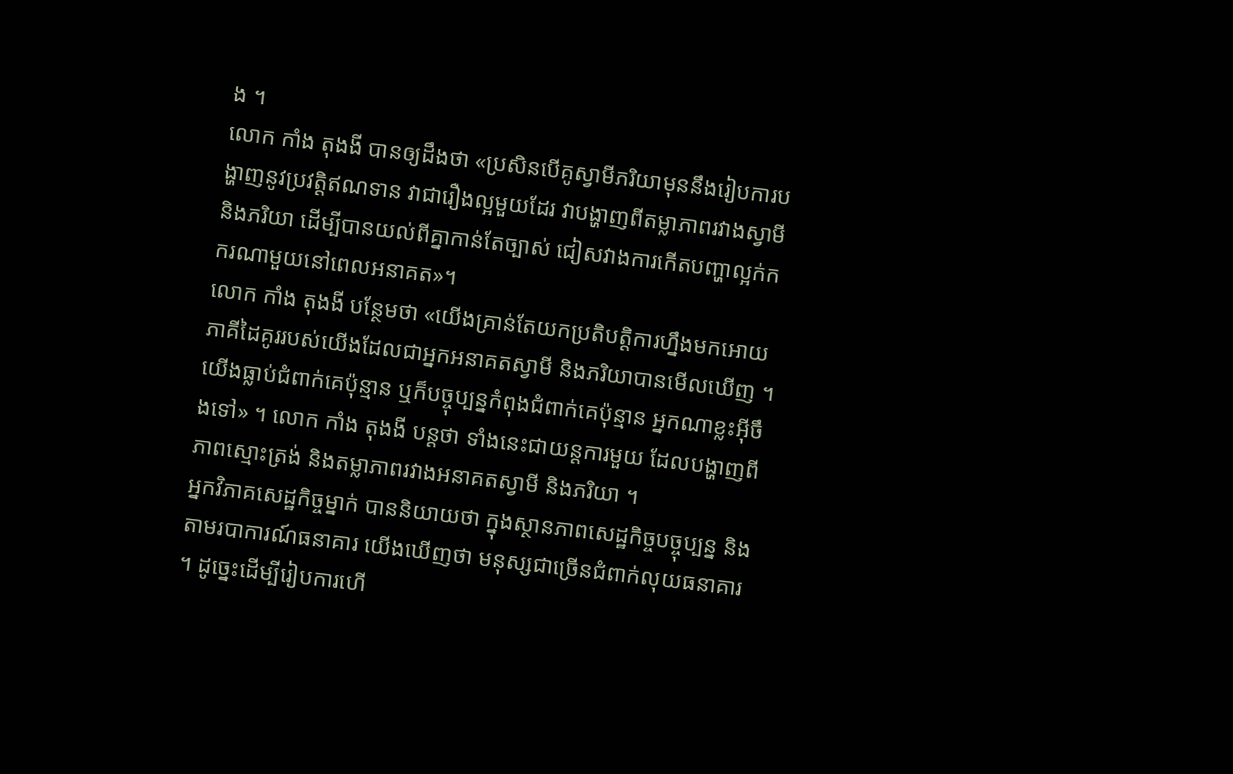ង ។
លោក កាំង តុងងី បានឲ្យដឹងថា «ប្រសិនបើគូស្វាមីភរិយាមុននឹងរៀបការបង្ហាញនូវប្រវត្តិឥណទាន វាជារឿងល្អមួយដែរ វាបង្ហាញពីតម្លាភាពរវាងស្វាមី និងភរិយា ដើម្បីបានយល់ពីគ្នាកាន់តែច្បាស់ ជៀសវាងការកើតបញ្ហាល្អក់កករណាមួយនៅពេលអនាគត»។
លោក កាំង តុងងី បន្ថែមថា «យើងគ្រាន់តែយកប្រតិបត្តិការហ្នឹងមកអោយភាគីដៃគូររបស់យើងដែលជាអ្នកអនាគតស្វាមី និងភរិយាបានមើលឃើញ ។ យើងធ្លាប់ជំពាក់គេប៉ុន្មាន ឬក៏បច្ចុប្បន្នកំពុងជំពាក់គេប៉ុន្មាន អ្នកណាខ្លះអ៊ីចឹងទៅ» ។ លោក កាំង តុងងី បន្តថា ទាំងនេះជាយន្តការមួយ ដែលបង្ហាញពីភាពស្មោះត្រង់ និងតម្លាភាពរវាងអនាគតស្វាមី និងភរិយា ។
អ្នកវិភាគសេដ្ឋកិច្ចម្នាក់ បាននិយាយថា ក្នុងស្ថានភាពសេដ្ឋកិច្ចបច្ចុប្បន្ន និងតាមរបាការណ៍ធនាគារ យើងឃើញថា មនុស្សជាច្រើនជំពាក់លុយធនាគារ ។ ដូច្នេះដើម្បីរៀបការហើ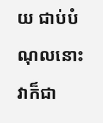យ ជាប់បំណុលនោះវាក៏ជា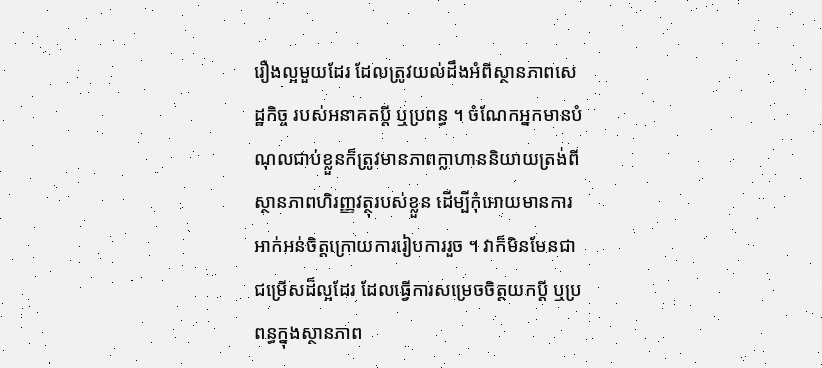រឿងល្អមួយដែរ ដែលត្រូវយល់ដឹងអំពីស្ថានភាពសេដ្ឋកិច្ច របស់អនាគតប្តី ឬប្រពន្ធ ។ ចំណែកអ្នកមានបំណុលជាប់ខ្លួនក៏ត្រូវមានភាពក្លាហាននិយាយត្រង់ពីស្ថានភាពហិរញ្ញវត្ថុរបស់ខ្លួន ដើម្បីកុំអោយមានការអាក់អន់ចិត្តក្រោយការរៀបការរួច ។ វាក៏មិនមែនជាជម្រើសដ៏ល្អដែរ ដែលធ្វើការសម្រេចចិត្តយកប្តី ឬប្រពន្ធក្នុងស្ថានភាព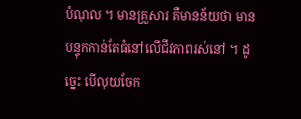បំណុល ។ មានគ្រួសារ គឺមានន័យថា មានបន្ទុកកាន់តែធំនៅលើជីវភាពរស់នៅ ។ ដូច្នេះ បើលុយចែក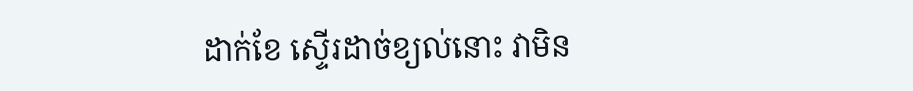ដាក់ខែ ស្ទើរដាច់ខ្យល់នោះ វាមិន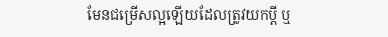មែនជម្រើសល្អឡើយដែលត្រូវយកប្តី ឬ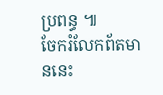ប្រពន្ធ ៕
ចែករំលែកព័តមាននេះ